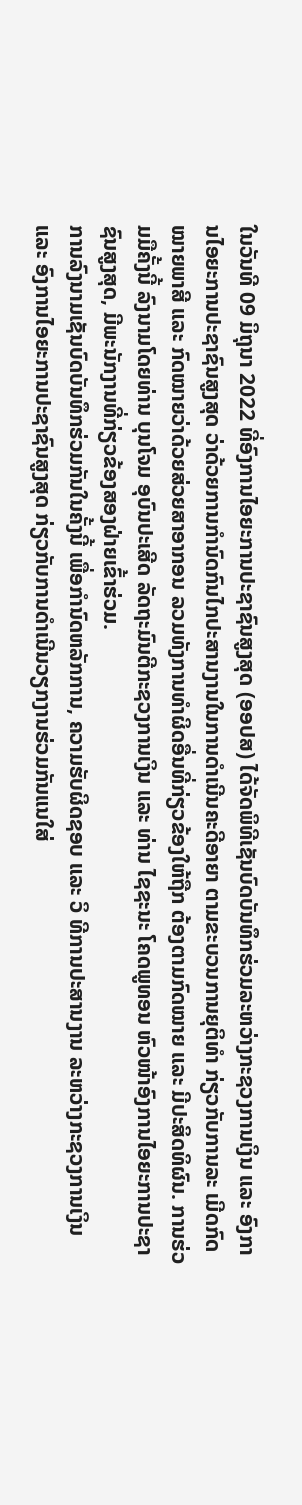ໃນວັນທີ 09 ມິຖຸນາ 2022 ທີ່ອົງການໄອຍະການປະຊາຊົນສູງສຸດ (ອອປສ) ໄດ້ຈັດພິທີເຊັນບົດບັນທຶກຮ່ວມລະຫວ່າງກະຊວງການເງິນ ແລະ ອົງການໄອຍະການປະຊາຊົນສູງສຸດ ວ່າດ້ວຍການກໍານົດກົນໄກປະສານງານໃນການດໍາເນີນຄະດີອາຍາ ຕາມຂະບວນການຍຸຕິທໍາ ກ່ຽວກັບການລະ ເມີດກົດໝາຍພາສີ ແລະ ກົດໝາຍວ່າດ້ວຍສ່ວຍສາອາກອນ ລວມທັງການທຳຜິດອື່ນທີ່ກ່ຽວຂ້ອງໃຫ້ຖືກ ຕ້ອງຕາມກົດໝາຍ ແລະ ມີປະສິດທິຜົນ. ການຮ່ວມມືຄັ້ງນີ້ ລົງນາມໂດຍທ່ານ ບຸນໂຈມ ອຸບົນປະເສີດ ລັດຖະມົນຕີກະຊວງການເງິນ ແລະ ທ່ານ ໄຊຊະນະ ໂຄດພູທອນ ຫົວໜ້າອົງການໄອຍະການປະຊາຊົນສູງສຸດ, ມີພະນັກງານທີ່ກ່ຽວຂ້ອງສອງຝ່າຍເຂົ້າຮ່ວມ.
ການລົງນາມເຊັນບົດບັນທຶກຮ່ວມກັນໃນຄັ້ງນີ້ ເພື່ອກໍານົດຫລັກການ, ຄວາມຮັບຜິດຊອບ ແລະ ວິ ທີການປະສານງານ ລະຫວ່າງກະຊວງການເງິນ ແລະ ອົງການໄອຍະການປະຊາຊົນສູງສຸດ ກ່ຽວກັບການດຳເນີນວຽກງານຮ່ວມກັນແນໃສ່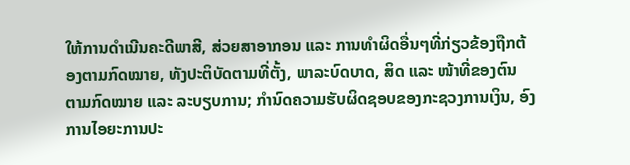ໃຫ້ການດໍາເນີນຄະດີພາສີ, ສ່ວຍສາອາກອນ ແລະ ການທຳຜິດອື່ນໆທີ່ກ່ຽວຂ້ອງຖືກຕ້ອງຕາມກົດໝາຍ, ທັງປະຕິບັດຕາມທີ່ຕັ້ງ, ພາລະບົດບາດ, ສິດ ແລະ ໜ້າທີ່ຂອງຕົນ ຕາມກົດໝາຍ ແລະ ລະບຽບການ; ກໍານົດຄວາມຮັບຜິດຊອບຂອງກະຊວງການເງິນ, ອົງການໄອຍະການປະ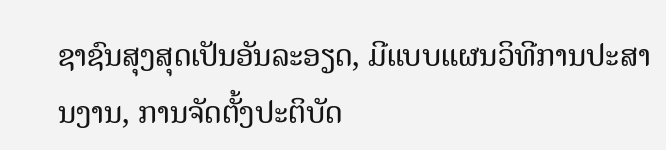ຊາຊົນສຸງສຸດເປັນອັນລະອຽດ, ມີແບບແຜນວິທີການປະສານງານ, ການຈັດຕັ້ງປະຕິບັດ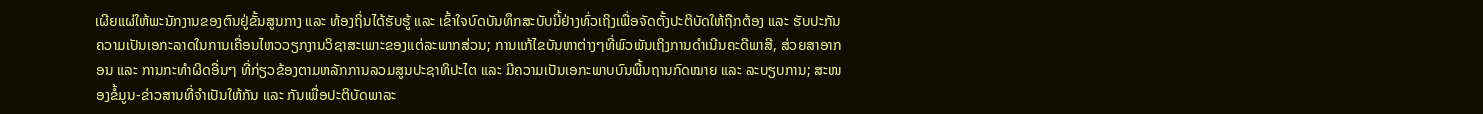ເຜີຍແຜ່ໃຫ້ພະນັກງານຂອງຕົນຢູ່ຂັ້ນສູນກາງ ແລະ ທ້ອງຖິ່ນໄດ້ຮັບຮູ້ ແລະ ເຂົ້າໃຈບົດບັນທຶກສະບັບນີ້ຢ່າງທົ່ວເຖິງເພື່ອຈັດຕັ້ງປະຕິບັດໃຫ້ຖືກຕ້ອງ ແລະ ຮັບປະກັນຄວາມເປັນເອກະລາດໃນການເຄື່ອນໄຫວວຽກງານວິຊາສະເພາະຂອງແຕ່ລະພາກສ່ວນ; ການແກ້ໄຂບັນຫາຕ່າງໆທີ່ພົວພັນເຖິງການດຳເນີນຄະດີພາສີ, ສ່ວຍສາອາກອນ ແລະ ການກະທຳຜິດອື່ນໆ ທີ່ກ່ຽວຂ້ອງຕາມຫລັກການລວມສູນປະຊາທິປະໄຕ ແລະ ມີຄວາມເປັນເອກະພາບບົນພື້ນຖານກົດໝາຍ ແລະ ລະບຽບການ; ສະໜອງຂໍ້ມູນ-ຂ່າວສານທີ່ຈຳເປັນໃຫ້ກັນ ແລະ ກັນເພື່ອປະຕິບັດພາລະ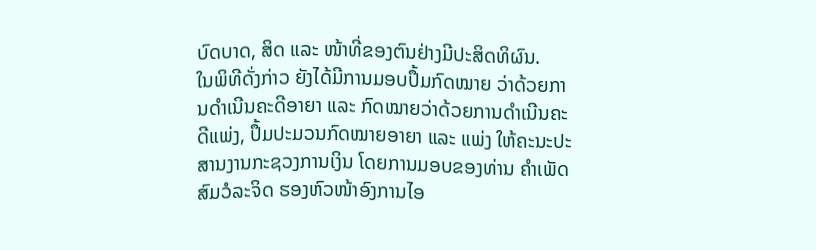ບົດບາດ, ສິດ ແລະ ໜ້າທີ່ຂອງຕົນຢ່າງມີປະສິດທິຜົນ.
ໃນພິທີດັ່ງກ່າວ ຍັງໄດ້ມີການມອບປຶ້ມກົດໝາຍ ວ່າດ້ວຍການດໍາເນີນຄະດີອາຍາ ແລະ ກົດໝາຍວ່າດ້ວຍການດໍາເນີນຄະດີແພ່ງ, ປຶ້ມປະມວນກົດໝາຍອາຍາ ແລະ ແພ່ງ ໃຫ້ຄະນະປະສານງານກະຊວງການເງິນ ໂດຍການມອບຂອງທ່ານ ຄໍາເພັດ ສົມວໍລະຈິດ ຮອງຫົວໜ້າອົງການໄອ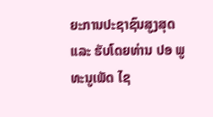ຍະການປະຊາຊົນສູງສຸດ ແລະ ຮັບໂດຍທ່ານ ປອ ພູທະນູເພັດ ໄຊ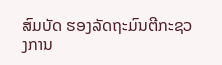ສົມບັດ ຮອງລັດຖະມົນຕີກະຊວງການ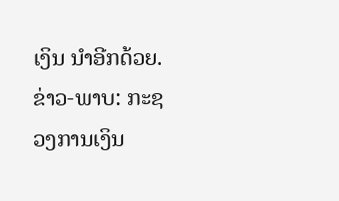ເງິນ ນໍາອີກດ້ວຍ.
ຂ່າວ-ພາບ: ກະຊວງການເງິນ